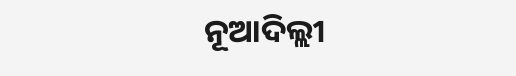ନୂଆଦିଲ୍ଲୀ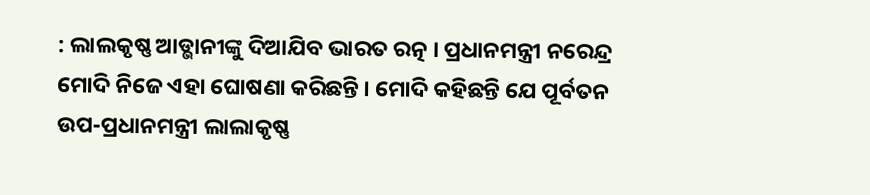: ଲାଲକୃଷ୍ଣ ଆଡ୍ଭାନୀଙ୍କୁ ଦିଆଯିବ ଭାରତ ରତ୍ନ । ପ୍ରଧାନମନ୍ତ୍ରୀ ନରେନ୍ଦ୍ର ମୋଦି ନିଜେ ଏହା ଘୋଷଣା କରିଛନ୍ତି । ମୋଦି କହିଛନ୍ତି ଯେ ପୂର୍ବତନ ଉପ-ପ୍ରଧାନମନ୍ତ୍ରୀ ଲାଲାକୃଷ୍ଣ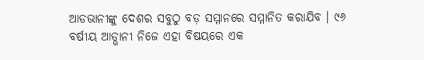ଆଡଭାନୀଙ୍କୁ ଦେଶର ସବୁଠୁ ବଡ଼ ସମ୍ମାନରେ ସମ୍ମାନିତ କରାଯିବ । ୯୬ ବର୍ଷୀୟ ଆଡ୍ଭାନୀ ନିଜେ ଏହା ବିଷୟରେ ଏକ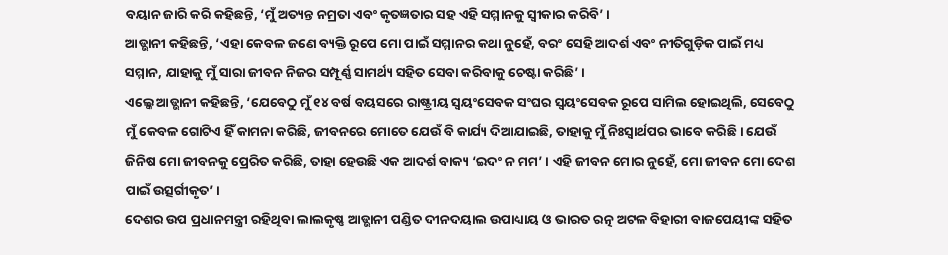ବୟାନ ଜାରି କରି କହିଛନ୍ତି, ‘ମୁଁ ଅତ୍ୟନ୍ତ ନମ୍ରତା ଏବଂ କୃତଜ୍ଞତାର ସହ ଏହି ସମ୍ମାନକୁ ସ୍ୱୀକାର କରିବି’ ।
ଆଡ୍ଭାନୀ କହିଛନ୍ତି, ‘ଏହା କେବଳ ଜଣେ ବ୍ୟକ୍ତି ରୂପେ ମୋ ପାଇଁ ସମ୍ମାନର କଥା ନୁହେଁ, ବରଂ ସେହି ଆଦର୍ଶ ଏବଂ ନୀତିଗୁଡ଼ିକ ପାଇଁ ମଧ୍ୟ ସମ୍ମାନ, ଯାହାକୁ ମୁଁ ସାରା ଜୀବନ ନିଜର ସମ୍ପୂର୍ଣ୍ଣ ସାମର୍ଥ୍ୟ ସହିତ ସେବା କରିବାକୁ ଚେଷ୍ଟା କରିଛି’ ।
ଏଲ୍କେ ଆଡ୍ଭାନୀ କହିଛନ୍ତି, ‘ଯେବେଠୁ ମୁଁ ୧୪ ବର୍ଷ ବୟସରେ ରାଷ୍ଟ୍ରୀୟ ସ୍ୱୟଂସେବକ ସଂଘର ସ୍ୱୟଂସେବକ ରୂପେ ସାମିଲ ହୋଇଥିଲି, ସେବେଠୁ ମୁଁ କେବଳ ଗୋଟିଏ ହିଁ କାମନା କରିଛି, ଜୀବନରେ ମୋତେ ଯେଉଁ ବି କାର୍ଯ୍ୟ ଦିଆଯାଇଛି, ତାହାକୁ ମୁଁ ନିଃସ୍ୱାର୍ଥପର ଭାବେ କରିଛି । ଯେଉଁ ଜିନିଷ ମୋ ଜୀବନକୁ ପ୍ରେରିତ କରିଛି, ତାହା ହେଉଛି ଏକ ଆଦର୍ଶ ବାକ୍ୟ ‘ଇଦଂ ନ ମମ’ । ଏହି ଜୀବନ ମୋର ନୁହେଁ, ମୋ ଜୀବନ ମୋ ଦେଶ ପାଇଁ ଉତ୍ସର୍ଗୀକୃତ’ ।
ଦେଶର ଉପ ପ୍ରଧାନମନ୍ତ୍ରୀ ରହିଥିବା ଲାଲକୃଷ୍ଣ ଆଡ୍ଭାନୀ ପଣ୍ଡିତ ଦୀନଦୟାଲ ଉପାଧ୍ୟାୟ ଓ ଭାରତ ରତ୍ନ ଅଟଳ ବିହାରୀ ବାଜପେୟୀଙ୍କ ସହିତ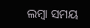ଲମ୍ବା ସମୟ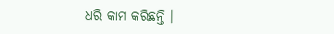ଧରି କାମ କରିଛନ୍ତି ।